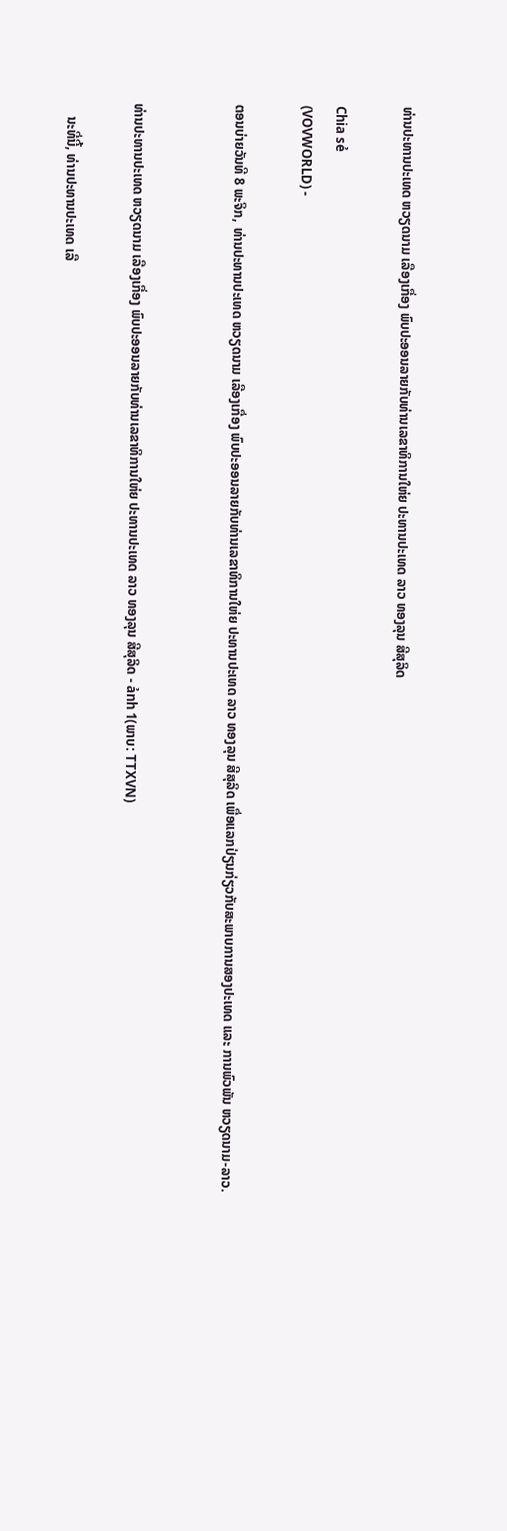ທ່ານປະທານປະເທດ ຫວຽດນາມ ເລືອງເກື່ອງ ພົບປະອອນລາຍກັບທ່ານເລຂາທິການໃຫ່ຍ ປະທານປະເທດ ລາວ ທອງລຸນ ສີສຸລິດ

Chia sẻ
(VOVWORLD) -

ຕອນບ່າຍວັນທີ 8 ພະຈິກ, ທ່ານປະທານປະເທດ ຫວຽດນາມ ເລືອງເກື່ອງ ພົບປະອອນລາຍກັບທ່ານເລຂາທິການໃຫ່ຍ ປະທານປະເທດ ລາວ ທອງລຸນ ສີສຸລິດ ເພື່ອແລກປ່ຽນກ່ຽວກັບສະພາບການສອງປະເທດ ແລະ ການພົວພັນ ຫວຽດນາມ-ລາວ.


ທ່ານປະທານປະເທດ ຫວຽດນາມ ເລືອງເກື່ອງ ພົບປະອອນລາຍກັບທ່ານເລຂາທິການໃຫ່ຍ ປະທານປະເທດ ລາວ ທອງລຸນ ສີສຸລິດ - ảnh 1(ພາບ: TTXVN)

    ນະທີ່ນີ້, ທ່ານປະທານປະເທດ ເລື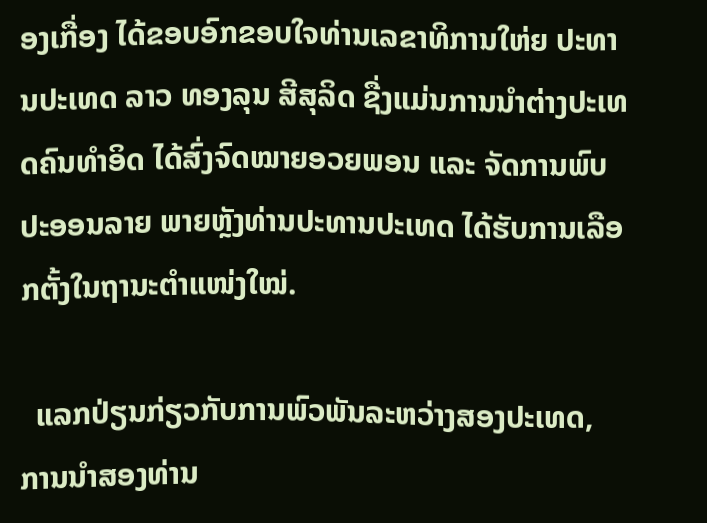ອງເກື່ອງ ໄດ້ຂອບອົກຂອບໃຈທ່ານເລຂາທິການໃຫ່ຍ ປະທານປະເທດ ລາວ ທອງລຸນ ສີສຸລິດ ຊື່ງແມ່ນການນຳຕ່າງປະເທດຄົນທຳອິດ ໄດ້ສົ່ງຈົດໝາຍອວຍພອນ ແລະ ຈັດການພົບປະອອນລາຍ ພາຍຫຼັງທ່ານປະທານປະເທດ ໄດ້ຮັບການເລືອກຕັ້ງໃນຖານະຕຳແໜ່ງໃໝ່.

  ແລກປ່ຽນກ່ຽວກັບການພົວພັນລະຫວ່າງສອງປະເທດ, ການນຳສອງທ່ານ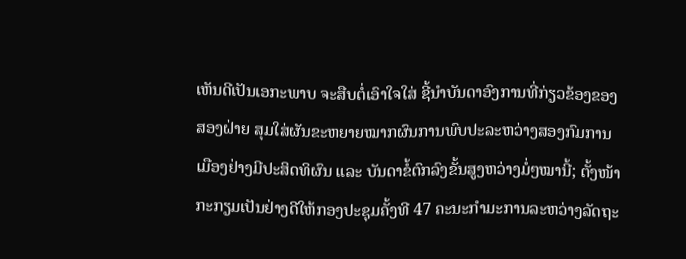ເຫັນດີເປັນເອກະພາບ ຈະສືບຕໍ່ເອົາໃຈໃສ່ ຊີ້ນຳບັນດາອົງການທີ່ກ່ຽວຂ້ອງຂອງສອງຝ່າຍ ສຸມໃສ່ຜັນຂະຫຍາຍໝາກຜົນການພົບປະລະຫວ່າງສອງກົມການເມືອງຢ່າງມີປະສິດທິຜົນ ແລະ ບັນດາຂໍ້ຕົກລົງຂັ້ນສູງຫວ່າງມໍ່ໆໝານີ້; ຕັ້ງໜ້າກະກຽມເປັນຢ່າງດີໃຫ້ກອງປະຊຸມຄັ້ງທີ 47 ຄະນະກຳມະການລະຫວ່າງລັດຖະ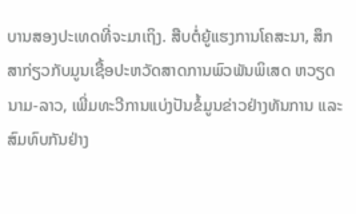ບານສອງປະເທດທີ່ຈະມາເຖິງ. ສືບຕໍ່ຍູ້ແຮງການໂຄສະນາ, ສຶກສາກ່ຽວກັບມູນເຊື້ອປະຫວັດສາດການພົວພັນພິເສດ ຫວຽດນາມ-ລາວ, ເພີ່ມທະວີການແບ່ງປັນຂໍ້ມູນຂ່າວຢ່າງທັນການ ແລະ ສົມທົບກັນຢ່າງ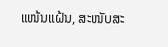ແໜ້ນແຝ້ນ, ສະໜັບສະ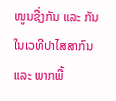ໜູນຊື່ງກັນ ແລະ ກັນໃນເວທີປາໄສສາກົນ ແລະ ພາກພື້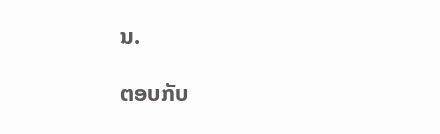ນ.

ຕອບກັບ